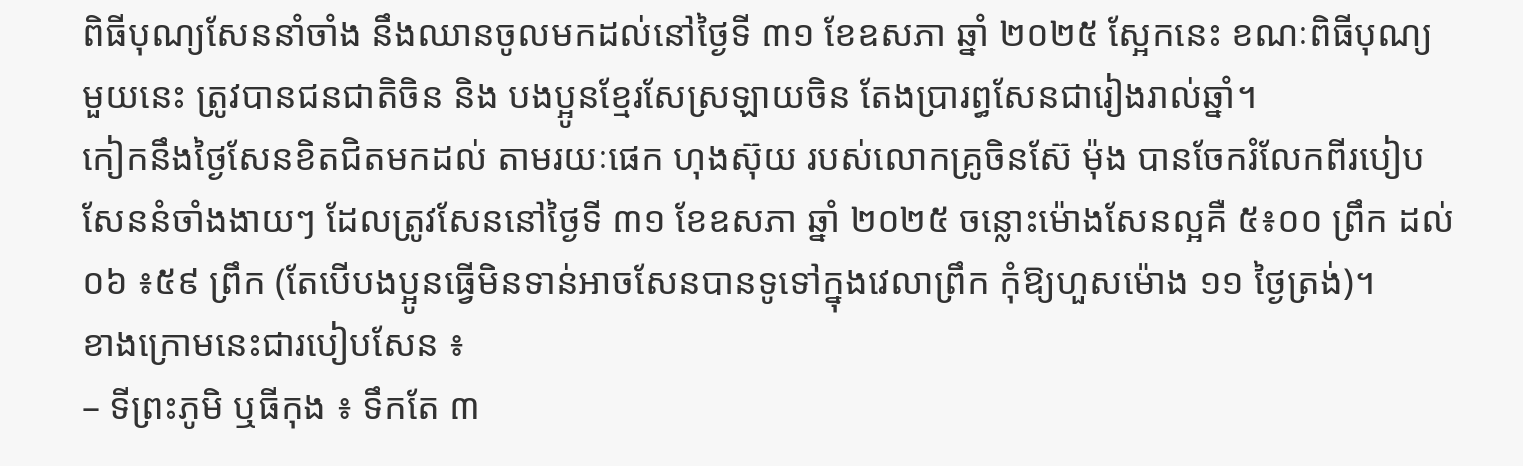ពិធីបុណ្យសែននាំចាំង នឹងឈានចូលមកដល់នៅថ្ងៃទី ៣១ ខែឧសភា ឆ្នាំ ២០២៥ ស្អែកនេះ ខណៈពិធីបុណ្យមួយនេះ ត្រូវបានជនជាតិចិន និង បងប្អូនខ្មែរសែស្រឡាយចិន តែងប្រារព្ធសែនជារៀងរាល់ឆ្នាំ។
កៀកនឹងថ្ងៃសែនខិតជិតមកដល់ តាមរយៈផេក ហុងស៊ុយ របស់លោកគ្រូចិនស៊ែ ម៉ុង បានចែករំលែកពីរបៀបសែននំចាំងងាយៗ ដែលត្រូវសែននៅថ្ងៃទី ៣១ ខែឧសភា ឆ្នាំ ២០២៥ ចន្លោះម៉ោងសែនល្អគឺ ៥៖០០ ព្រឹក ដល់ ០៦ ៖៥៩ ព្រឹក (តែបើបងប្អូនធ្វើមិនទាន់អាចសែនបានទូទៅក្នុងវេលាព្រឹក កុំឱ្យហួសម៉ោង ១១ ថ្ងៃត្រង់)។
ខាងក្រោមនេះជារបៀបសែន ៖
– ទីព្រះភូមិ ឬធីកុង ៖ ទឹកតែ ៣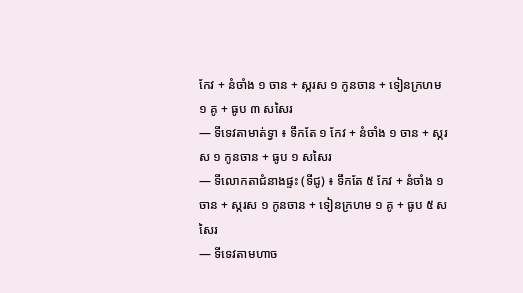កែវ + នំចាំង ១ ចាន + ស្ករស ១ កូនចាន + ទៀនក្រហម ១ គូ + ធូប ៣ សសៃរ
— ទីទេវតាមាត់ទ្វា ៖ ទឹកតែ ១ កែវ + នំចាំង ១ ចាន + ស្ករស ១ កូនចាន + ធូប ១ សសៃរ
— ទីលោកតាជំនាងផ្ទះ (ទីជូ) ៖ ទឹកតែ ៥ កែវ + នំចាំង ១ ចាន + ស្ករស ១ កូនចាន + ទៀនក្រហម ១ គូ + ធូប ៥ សសៃរ
— ទីទេវតាមហាច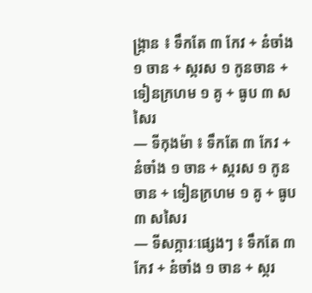ង្ក្រាន ៖ ទឹកតែ ៣ កែវ + នំចាំង ១ ចាន + ស្ករស ១ កូនចាន + ទៀនក្រហម ១ គូ + ធូប ៣ សសៃរ
— ទីកុងម៉ា ៖ ទឹកតែ ៣ កែវ + នំចាំង ១ ចាន + ស្ករស ១ កូនចាន + ទៀនក្រហម ១ គូ + ធូប ៣ សសៃរ
— ទីសក្ការៈផ្សេងៗ ៖ ទឹកតែ ៣ កែវ + នំចាំង ១ ចាន + ស្ករ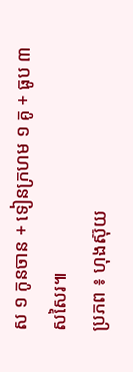ស ១ កូនចាន + ទៀនក្រហម ១ គូ + ធូប ៣ សសៃរ៕
ប្រភព ៖ ហុងស៊ុយ